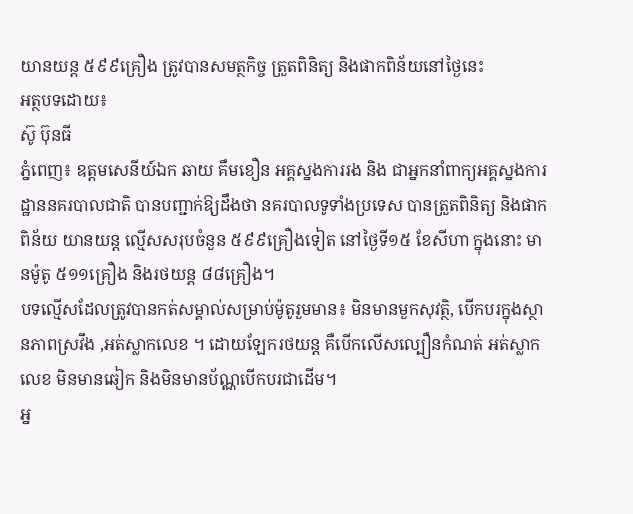យានយន្ត ៥៩៩គ្រឿង ត្រូវបានសមត្ថកិច្ច ត្រួតពិនិត្យ និងផាកពិន័យនៅថ្ងៃនេះ
អត្ថបទដោយ៖
ស៊ូ ប៊ុនធី
ភ្នំពេញ៖ ឧត្តមសេនីយ៍ឯក ឆាយ គឹមខឿន អគ្គស្នងការរង និង ជាអ្នកនាំពាក្យអគ្គស្នងការដ្ឋាននគរបាលជាតិ បានបញ្ជាក់ឱ្យដឹងថា នគរបាលទូទាំងប្រទេស បានត្រួតពិនិត្យ និងផាកពិន័យ យានយន្ត ល្មើសសរុបចំនួន ៥៩៩គ្រឿងទៀត នៅថ្ងៃទី១៥ ខែសីហា ក្នុងនោះ មានម៉ូតូ ៥១១គ្រឿង និងរថយន្ត ៨៨គ្រឿង។
បទល្មើសដែលត្រូវបានកត់សម្គាល់សម្រាប់ម៉ូតូរួមមាន៖ មិនមានមួកសុវត្ថិ, បើកបរក្នុងស្ថានភាពស្រវឹង ,អត់ស្លាកលេខ ។ ដោយឡែករថយន្ត គឺបើកលើសល្បឿនកំណត់ អត់ស្លាកលេខ មិនមានឆៀក និងមិនមានប័ណ្ណបើកបរជាដើម។
អ្ន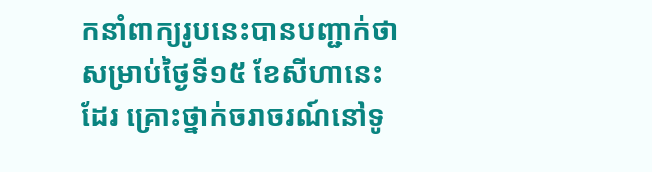កនាំពាក្យរូបនេះបានបញ្ជាក់ថា សម្រាប់ថ្ងៃទី១៥ ខែសីហានេះដែរ គ្រោះថ្នាក់ចរាចរណ៍នៅទូ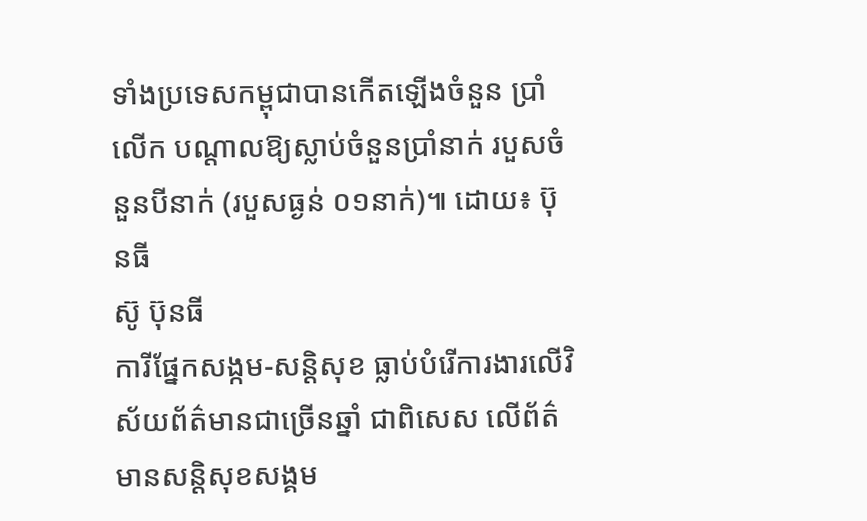ទាំងប្រទេសកម្ពុជាបានកើតឡើងចំនួន ប្រាំ លើក បណ្តាលឱ្យស្លាប់ចំនួនប្រាំនាក់ របួសចំនួនបីនាក់ (របួសធ្ងន់ ០១នាក់)៕ ដោយ៖ ប៊ុនធី
ស៊ូ ប៊ុនធី
ការីផ្នែកសង្កម-សន្តិសុខ ធ្លាប់បំរើការងារលើវិស័យព័ត៌មានជាច្រើនឆ្នាំ ជាពិសេស លើព័ត៌មានសន្តិសុខសង្គម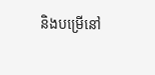និងបម្រើនៅ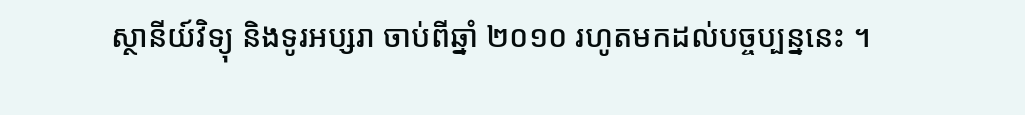ស្ថានីយ៍វិទ្យុ និងទូរអប្សរា ចាប់ពីឆ្នាំ ២០១០ រហូតមកដល់បច្ចប្បន្ននេះ ។